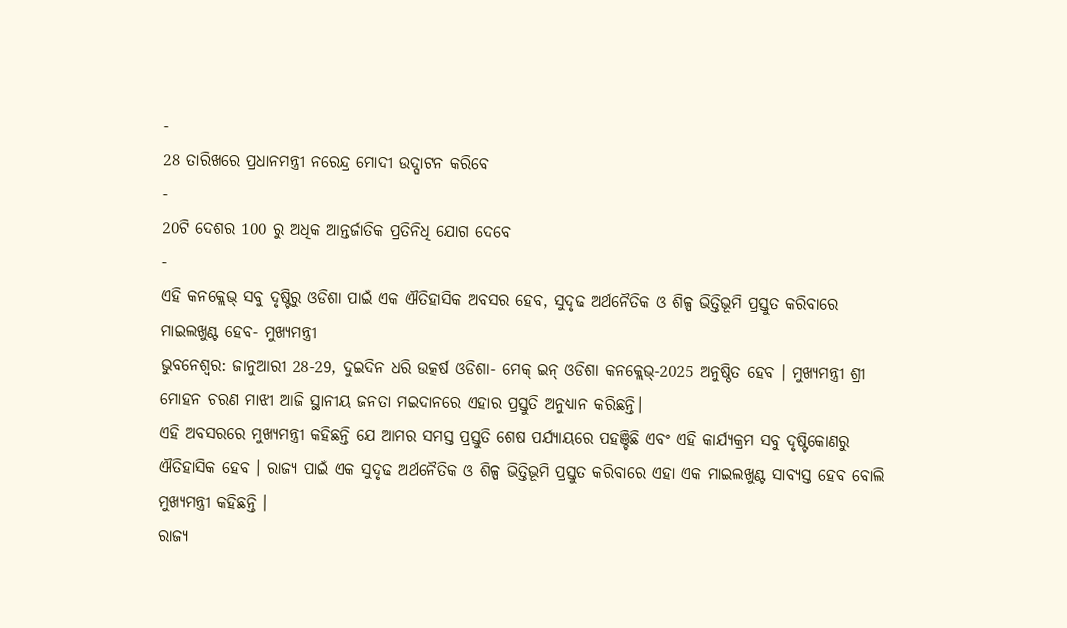-
28 ତାରିଖରେ ପ୍ରଧାନମନ୍ତ୍ରୀ ନରେନ୍ଦ୍ର ମୋଦୀ ଉଦ୍ଘାଟନ କରିବେ
-
20ଟି ଦେଶର 100 ରୁ ଅଧିକ ଆନ୍ତର୍ଜାତିକ ପ୍ରତିନିଧି ଯୋଗ ଦେବେ
-
ଏହି କନକ୍ଲେଭ୍ ସବୁ ଦୃଷ୍ଟିରୁ ଓଡିଶା ପାଇଁ ଏକ ଐତିହାସିକ ଅବସର ହେବ, ସୁଦୃଢ ଅର୍ଥନୈତିକ ଓ ଶିଳ୍ପ ଭିତ୍ତିଭୂମି ପ୍ରସ୍ତୁତ କରିବାରେ ମାଇଲଖୁଣ୍ଟ ହେବ- ମୁଖ୍ୟମନ୍ତ୍ରୀ
ଭୁବନେଶ୍ୱର: ଜାନୁଆରୀ 28-29, ଦୁଇଦିନ ଧରି ଉତ୍କର୍ଷ ଓଡିଶା- ମେକ୍ ଇନ୍ ଓଡିଶା କନକ୍ଲେଭ୍-2025 ଅନୁଷ୍ଠିତ ହେବ । ମୁଖ୍ୟମନ୍ତ୍ରୀ ଶ୍ରୀ ମୋହନ ଚରଣ ମାଝୀ ଆଜି ସ୍ଥାନୀୟ ଜନତା ମଇଦାନରେ ଏହାର ପ୍ରସ୍ତୁତି ଅନୁଧ୍ୟାନ କରିଛନ୍ତି।
ଏହି ଅବସରରେ ମୁଖ୍ୟମନ୍ତ୍ରୀ କହିଛନ୍ତି ଯେ ଆମର ସମସ୍ତ ପ୍ରସ୍ତୁତି ଶେଷ ପର୍ଯ୍ୟାୟରେ ପହଞ୍ଚିଛି ଏବଂ ଏହି କାର୍ଯ୍ୟକ୍ରମ ସବୁ ଦୃଷ୍ଟିକୋଣରୁ ଐତିହାସିକ ହେବ । ରାଜ୍ୟ ପାଇଁ ଏକ ସୁଦୃଢ ଅର୍ଥନୈତିକ ଓ ଶିଳ୍ପ ଭିତ୍ତିଭୂମି ପ୍ରସ୍ତୁତ କରିବାରେ ଏହା ଏକ ମାଇଲଖୁଣ୍ଟ ସାବ୍ୟସ୍ତ ହେବ ବୋଲି ମୁଖ୍ୟମନ୍ତ୍ରୀ କହିଛନ୍ତି ।
ରାଜ୍ୟ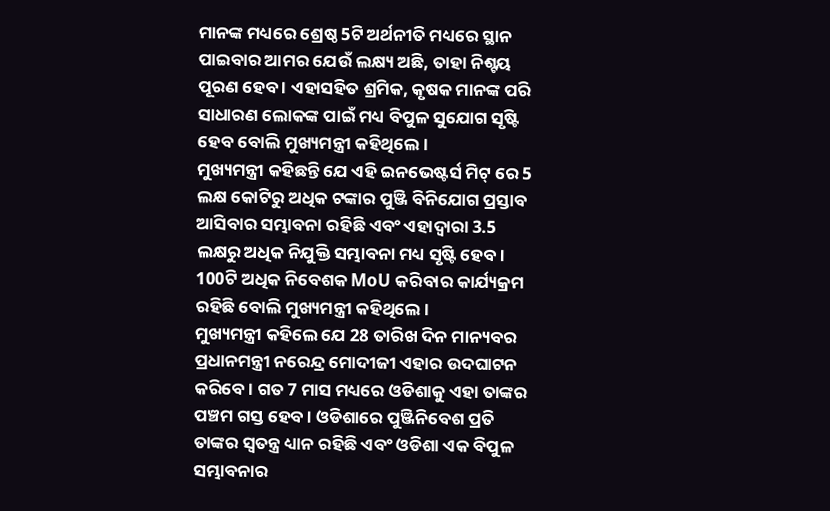ମାନଙ୍କ ମଧ୍ୟରେ ଶ୍ରେଷ୍ଠ 5ଟି ଅର୍ଥନୀତି ମଧ୍ୟରେ ସ୍ଥାନ ପାଇବାର ଆମର ଯେଉଁ ଲକ୍ଷ୍ୟ ଅଛି, ତାହା ନିଶ୍ଟୟ ପୂରଣ ହେବ । ଏହାସହିତ ଶ୍ରମିକ, କୃଷକ ମାନଙ୍କ ପରି ସାଧାରଣ ଲୋକଙ୍କ ପାଇଁ ମଧ୍ୟ ବିପୁଳ ସୁଯୋଗ ସୃଷ୍ଟି ହେବ ବୋଲି ମୁଖ୍ୟମନ୍ତ୍ରୀ କହିଥିଲେ।
ମୁଖ୍ୟମନ୍ତ୍ରୀ କହିଛନ୍ତି ଯେ ଏହି ଇନଭେଷ୍ଟର୍ସ ମିଟ୍ ରେ 5 ଲକ୍ଷ କୋଟିରୁ ଅଧିକ ଟଙ୍କାର ପୁଞ୍ଜି ବିନିଯୋଗ ପ୍ରସ୍ତାବ ଆସିବାର ସମ୍ଭାବନା ରହିଛି ଏବଂ ଏହାଦ୍ୱାରା 3.5 ଲକ୍ଷରୁ ଅଧିକ ନିଯୁକ୍ତି ସମ୍ଭାବନା ମଧ୍ୟ ସୃଷ୍ଟି ହେବ। 100ଟି ଅଧିକ ନିବେଶକ MoU କରିବାର କାର୍ଯ୍ୟକ୍ରମ ରହିଛି ବୋଲି ମୁଖ୍ୟମନ୍ତ୍ରୀ କହିଥିଲେ ।
ମୁଖ୍ୟମନ୍ତ୍ରୀ କହିଲେ ଯେ 28 ତାରିଖ ଦିନ ମାନ୍ୟବର ପ୍ରଧାନମନ୍ତ୍ରୀ ନରେନ୍ଦ୍ର ମୋଦୀଜୀ ଏହାର ଉଦଘାଟନ କରିବେ । ଗତ 7 ମାସ ମଧ୍ୟରେ ଓଡିଶାକୁ ଏହା ତାଙ୍କର ପଞ୍ଚମ ଗସ୍ତ ହେବ । ଓଡିଶାରେ ପୁଞ୍ଜିନିବେଶ ପ୍ରତି ତାଙ୍କର ସ୍ୱତନ୍ତ୍ର ଧ୍ୟାନ ରହିଛି ଏବଂ ଓଡିଶା ଏକ ବିପୁଳ ସମ୍ଭାବନାର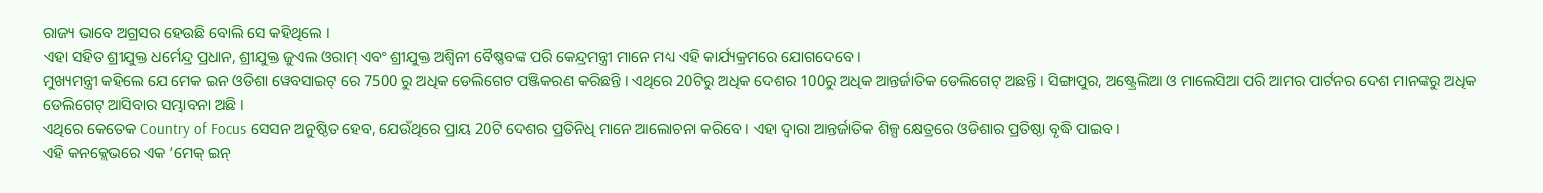ରାଜ୍ୟ ଭାବେ ଅଗ୍ରସର ହେଉଛି ବୋଲି ସେ କହିଥିଲେ ।
ଏହା ସହିତ ଶ୍ରୀଯୁକ୍ତ ଧର୍ମେନ୍ଦ୍ର ପ୍ରଧାନ, ଶ୍ରୀଯୁକ୍ତ ଜୁଏଲ ଓରାମ୍ ଏବଂ ଶ୍ରୀଯୁକ୍ତ ଅଶ୍ୱିନୀ ବୈଷ୍ଣବଙ୍କ ପରି କେନ୍ଦ୍ରମନ୍ତ୍ରୀ ମାନେ ମଧ୍ୟ ଏହି କାର୍ଯ୍ୟକ୍ରମରେ ଯୋଗଦେବେ ।
ମୁଖ୍ୟମନ୍ତ୍ରୀ କହିଲେ ଯେ ମେକ ଇନ ଓଡିଶା ୱେବସାଇଟ୍ ରେ 7500 ରୁ ଅଧିକ ଡେଲିଗେଟ ପଞ୍ଜିକରଣ କରିଛନ୍ତି । ଏଥିରେ 20ଟିରୁ ଅଧିକ ଦେଶର 100ରୁ ଅଧିକ ଆନ୍ତର୍ଜାତିକ ଡେଲିଗେଟ୍ ଅଛନ୍ତି । ସିଙ୍ଗାପୁର, ଅଷ୍ଟ୍ରେଲିଆ ଓ ମାଲେସିଆ ପରି ଆମର ପାର୍ଟନର ଦେଶ ମାନଙ୍କରୁ ଅଧିକ ଡେଲିଗେଟ୍ ଆସିବାର ସମ୍ଭାବନା ଅଛି ।
ଏଥିରେ କେତେକ Country of Focus ସେସନ ଅନୁଷ୍ଠିତ ହେବ, ଯେଉଁଥିରେ ପ୍ରାୟ 20ଟି ଦେଶର ପ୍ରତିନିଧି ମାନେ ଆଲୋଚନା କରିବେ । ଏହା ଦ୍ୱାରା ଆନ୍ତର୍ଜାତିକ ଶିଳ୍ପ କ୍ଷେତ୍ରରେ ଓଡିଶାର ପ୍ରତିଷ୍ଠା ବୃଦ୍ଧି ପାଇବ।
ଏହି କନକ୍ଲେଭରେ ଏକ ‘ମେକ୍ ଇନ୍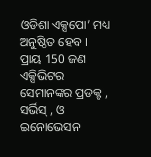ଓଡିଶା ଏକ୍ସପୋ’ ମଧ୍ୟ ଅନୁଷ୍ଠିତ ହେବ । ପ୍ରାୟ 150 ଜଣ ଏକ୍ସିଭିଟର ସେମାନଙ୍କର ପ୍ରଡକ୍ଟ , ସର୍ଭିସ୍ , ଓ ଇନୋଭେସନ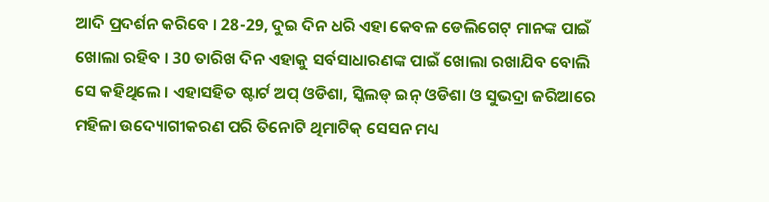ଆଦି ପ୍ରଦର୍ଶନ କରିବେ । 28-29, ଦୁଇ ଦିନ ଧରି ଏହା କେବଳ ଡେଲିଗେଟ୍ ମାନଙ୍କ ପାଇଁ ଖୋଲା ରହିବ । 30 ତାରିଖ ଦିନ ଏହାକୁ ସର୍ବସାଧାରଣଙ୍କ ପାଇଁ ଖୋଲା ରଖାଯିବ ବୋଲି ସେ କହିଥିଲେ । ଏହାସହିତ ଷ୍ଟାର୍ଟ ଅପ୍ ଓଡିଶା, ସ୍କିଲଡ୍ ଇନ୍ ଓଡିଶା ଓ ସୁଭଦ୍ରା ଜରିଆରେ ମହିଳା ଉଦ୍ୟୋଗୀକରଣ ପରି ତିନୋଟି ଥିମାଟିକ୍ ସେସନ ମଧ୍ୟ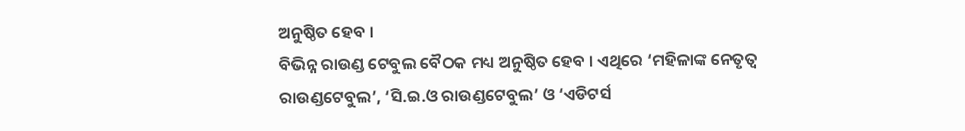ଅନୁଷ୍ଠିତ ହେବ ।
ବିଭିନ୍ନ ରାଉଣ୍ଡ ଟେବୁଲ ବୈଠକ ମଧ୍ୟ ଅନୁଷ୍ଠିତ ହେବ । ଏଥିରେ ‘ମହିଳାଙ୍କ ନେତୃତ୍ୱ ରାଉଣ୍ଡଟେବୁଲ’, ‘ସି.ଇ.ଓ ରାଉଣ୍ଡଟେବୁଲ’ ଓ ‘ଏଡିଟର୍ସ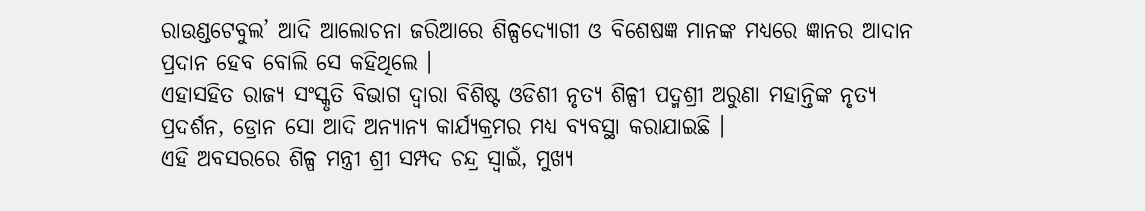ରାଉଣ୍ଡଟେବୁଲ’ ଆଦି ଆଲୋଚନା ଜରିଆରେ ଶିଳ୍ପଦ୍ୟୋଗୀ ଓ ବିଶେଷଜ୍ଞ ମାନଙ୍କ ମଧ୍ୟରେ ଜ୍ଞାନର ଆଦାନ ପ୍ରଦାନ ହେବ ବୋଲି ସେ କହିଥିଲେ ।
ଏହାସହିତ ରାଜ୍ୟ ସଂସ୍କୃତି ବିଭାଗ ଦ୍ୱାରା ବିଶିଷ୍ଟ ଓଡିଶୀ ନୃତ୍ୟ ଶିଳ୍ପୀ ପଦ୍ମଶ୍ରୀ ଅରୁଣା ମହାନ୍ତିଙ୍କ ନୃତ୍ୟ ପ୍ରଦର୍ଶନ, ଡ୍ରୋନ ସୋ ଆଦି ଅନ୍ୟାନ୍ୟ କାର୍ଯ୍ୟକ୍ରମର ମଧ୍ୟ ବ୍ୟବସ୍ଥା କରାଯାଇଛି ।
ଏହି ଅବସରରେ ଶିଳ୍ପ ମନ୍ତ୍ରୀ ଶ୍ରୀ ସମ୍ପଦ ଚନ୍ଦ୍ର ସ୍ୱାଇଁ, ମୁଖ୍ୟ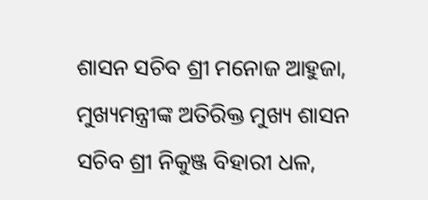ଶାସନ ସଚିବ ଶ୍ରୀ ମନୋଜ ଆହୁଜା, ମୁଖ୍ୟମନ୍ତ୍ରୀଙ୍କ ଅତିରିକ୍ତ ମୁଖ୍ୟ ଶାସନ ସଚିବ ଶ୍ରୀ ନିକୁଞ୍ଜ ବିହାରୀ ଧଳ,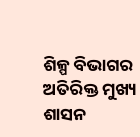ଶିଳ୍ପ ବିଭାଗର ଅତିରିକ୍ତ ମୁଖ୍ୟ ଶାସନ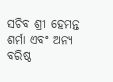ସଚିବ ଶ୍ରୀ ହେମନ୍ତ ଶର୍ମା ଏବଂ ଅନ୍ୟ ବରିଷ୍ଠ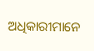ଅଧିକାରୀମାନେ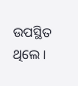ଉପସ୍ଥିତ ଥିଲେ।